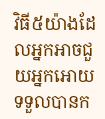វិធី៥យ៉ាងដែលអ្នកអាចជួយអ្នកអោយទទួលបានក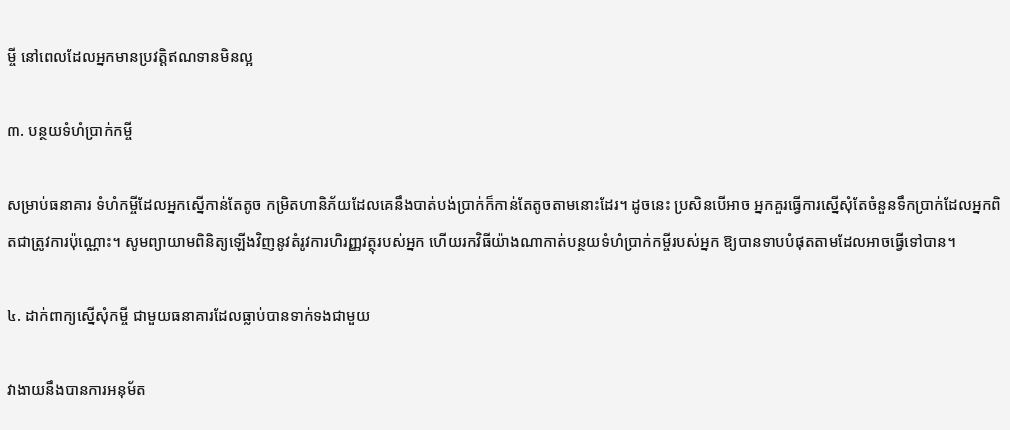ម្ចី នៅពេលដែលអ្នកមានប្រវត្តិឥណទានមិនល្អ

៣. បន្ថយទំហំប្រាក់កម្ចី

សម្រាប់ធនាគារ ទំហំកម្ចីដែលអ្នកស្នើកាន់តែតូច កម្រិតហានិភ័យដែលគេនឹងបាត់បង់ប្រាក់ក៏កាន់តែតូចតាមនោះដែរ។ ដូចនេះ ប្រសិនបើអាច អ្នកគួរធ្វើការស្នើសុំតែចំនួនទឹកប្រាក់ដែលអ្នកពិតជាត្រូវការប៉ុណ្ណោះ។ សូមព្យាយាមពិនិត្យឡើងវិញនូវតំរូវការហិរញ្ញវត្ថុរបស់អ្នក ហើយរកវិធីយ៉ាងណាកាត់បន្ថយទំហំប្រាក់កម្ចីរបស់អ្នក ឱ្យបានទាបបំផុតតាមដែលអាចធ្វើទៅបាន។

៤. ដាក់ពាក្យស្នើសុំកម្ចី ជាមួយធនាគារដែលធ្លាប់បានទាក់ទងជាមួយ

វាងាយនឹងបានការអនុម័ត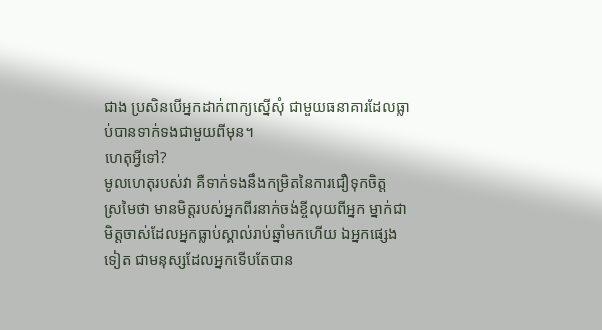ជាង ប្រសិនបើអ្នកដាក់ពាក្យស្នើសុំ ជាមួយធនាគារដែលធ្លាប់បានទាក់ទងជាមួយពីមុន។
ហេតុអ្វីទៅ?
មូលហេតុរបស់វា គឺទាក់ទងនឹងកម្រិតនៃការជឿទុកចិត្ត
ស្រមៃថា មានមិត្តរបស់អ្នកពីរនាក់ចង់ខ្ចីលុយពីអ្នក ម្នាក់ជាមិត្ដចាស់ដែលអ្នកធ្លាប់ស្គាល់រាប់ឆ្នាំមកហើយ ឯអ្នកផ្សេងទៀត ជាមនុស្សដែលអ្នកទើបតែបាន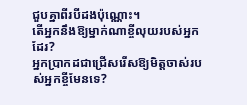ជួបគ្នាពីរបីដងប៉ុណ្ណោះ។
តើអ្នកនឹងឱ្យម្នាក់ណាខ្ចីលុយរបស់អ្នកដែរ?
អ្នកប្រាកដជាជ្រើសរើសឱ្យមិត្តចាស់របស់អ្នកខ្ចីមែនទេ?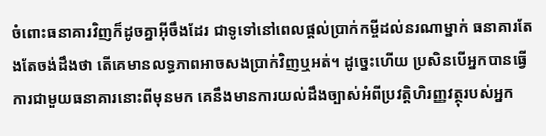ចំពោះធនាគារវិញក៏ដូចគ្នាអ៊ីចឹងដែរ ជាទូទៅនៅពេលផ្តល់ប្រាក់កម្ចីដល់នរណាម្នាក់ ធនាគារតែងតែចង់ដឹងថា តើគេមានលទ្ធភាពអាចសងប្រាក់វិញឬអត់។ ដូច្នេះហើយ ប្រសិនបើអ្នកបានធ្វើការជាមួយធនាគារនោះពីមុនមក គេនឹងមានការយល់ដឹងច្បាស់អំពីប្រវត្តិហិរញ្ញវត្ថុរបស់អ្នក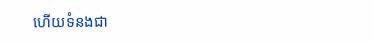ហើយទំនងជា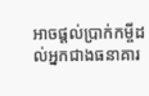អាចផ្តល់ប្រាក់កម្ចីដល់អ្នកជាងធនាគារ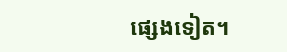ផ្សេងទៀត។